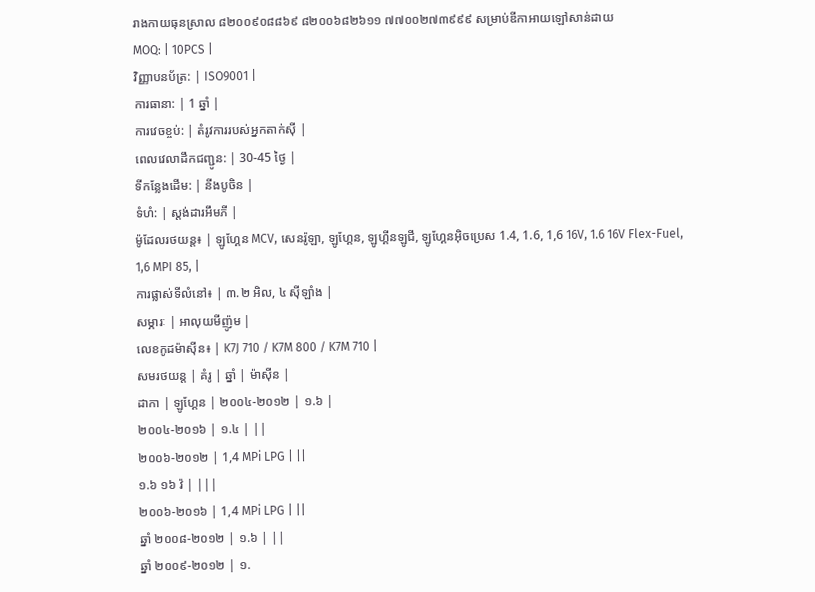រាងកាយធុនស្រាល ៨២០០៩០៨៨៦៩ ៨២០០៦៨២៦១១ ៧៧០០២៧៣៩៩៩ សម្រាប់ឌីកាអាយឡៅសាន់ដាយ
MOQ: | 10PCS |
វិញ្ញាបនប័ត្រ: | ISO9001 |
ការធានា: | 1 ឆ្នាំ |
ការវេចខ្ចប់: | តំរូវការរបស់អ្នកតាក់ស៊ី |
ពេលវេលាដឹកជញ្ជូន: | 30-45 ថ្ងៃ |
ទីកន្លែងដើម: | នីងបូចិន |
ទំហំ: | ស្តង់ដារអឹមភី |
ម៉ូដែលរថយន្ត៖ | ឡូហ្គែន MCV, សេនរ៉ូឡា, ឡូហ្គែន, ឡូហ្គីនឡូជី, ឡូហ្គែនអ៊ិចប្រេស 1.4, 1.6, 1,6 16V, 1.6 16V Flex-Fuel, 1,6 MPI 85, |
ការផ្លាស់ទីលំនៅ៖ | ៣.២ អិល, ៤ ស៊ីឡាំង |
សម្ភារៈ | អាលុយមីញ៉ូម |
លេខកូដម៉ាស៊ីន៖ | K7J 710 / K7M 800 / K7M 710 |
សមរថយន្ត | គំរូ | ឆ្នាំ | ម៉ាស៊ីន |
ដាកា | ឡូហ្គែន | ២០០៤-២០១២ | ១.៦ |
២០០៤-២០១៦ | ១.៤ | ||
២០០៦-២០១២ | 1,4 MPi LPG | ||
១.៦ ១៦ វ៉ | |||
២០០៦-២០១៦ | 1,4 MPi LPG | ||
ឆ្នាំ ២០០៨-២០១២ | ១.៦ | ||
ឆ្នាំ ២០០៩-២០១២ | ១.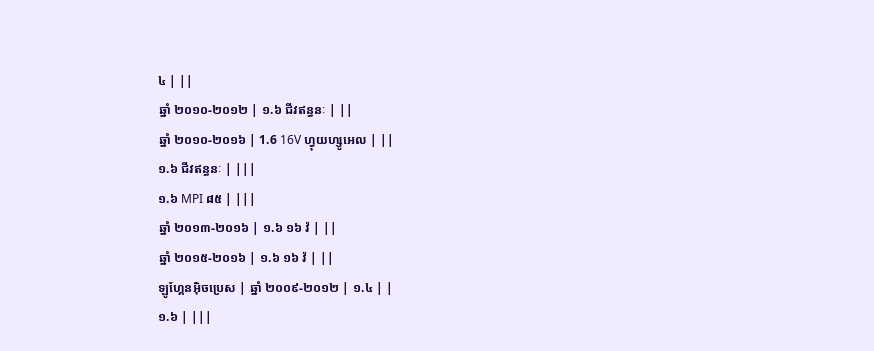៤ | ||
ឆ្នាំ ២០១០-២០១២ | ១.៦ ជីវឥន្ធនៈ | ||
ឆ្នាំ ២០១០-២០១៦ | 1.6 16V ហ្វុយហ្សូអេល | ||
១.៦ ជីវឥន្ធនៈ | |||
១.៦ MPI ៨៥ | |||
ឆ្នាំ ២០១៣-២០១៦ | ១.៦ ១៦ វ៉ | ||
ឆ្នាំ ២០១៥-២០១៦ | ១.៦ ១៦ វ៉ | ||
ឡូហ្គែនអ៊ិចប្រេស | ឆ្នាំ ២០០៩-២០១២ | ១.៤ | |
១.៦ | |||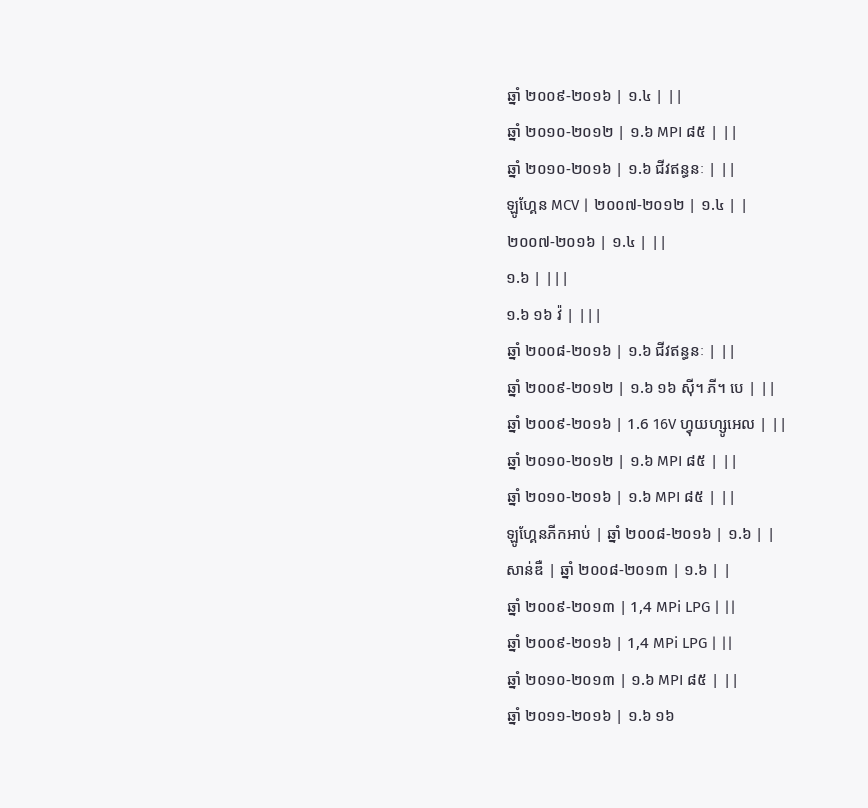ឆ្នាំ ២០០៩-២០១៦ | ១.៤ | ||
ឆ្នាំ ២០១០-២០១២ | ១.៦ MPI ៨៥ | ||
ឆ្នាំ ២០១០-២០១៦ | ១.៦ ជីវឥន្ធនៈ | ||
ឡូហ្គែន MCV | ២០០៧-២០១២ | ១.៤ | |
២០០៧-២០១៦ | ១.៤ | ||
១.៦ | |||
១.៦ ១៦ វ៉ | |||
ឆ្នាំ ២០០៨-២០១៦ | ១.៦ ជីវឥន្ធនៈ | ||
ឆ្នាំ ២០០៩-២០១២ | ១.៦ ១៦ ស៊ី។ ភី។ បេ | ||
ឆ្នាំ ២០០៩-២០១៦ | 1.6 16V ហ្វុយហ្សូអេល | ||
ឆ្នាំ ២០១០-២០១២ | ១.៦ MPI ៨៥ | ||
ឆ្នាំ ២០១០-២០១៦ | ១.៦ MPI ៨៥ | ||
ឡូហ្គែនភីកអាប់ | ឆ្នាំ ២០០៨-២០១៦ | ១.៦ | |
សាន់ឌឺ | ឆ្នាំ ២០០៨-២០១៣ | ១.៦ | |
ឆ្នាំ ២០០៩-២០១៣ | 1,4 MPi LPG | ||
ឆ្នាំ ២០០៩-២០១៦ | 1,4 MPi LPG | ||
ឆ្នាំ ២០១០-២០១៣ | ១.៦ MPI ៨៥ | ||
ឆ្នាំ ២០១១-២០១៦ | ១.៦ ១៦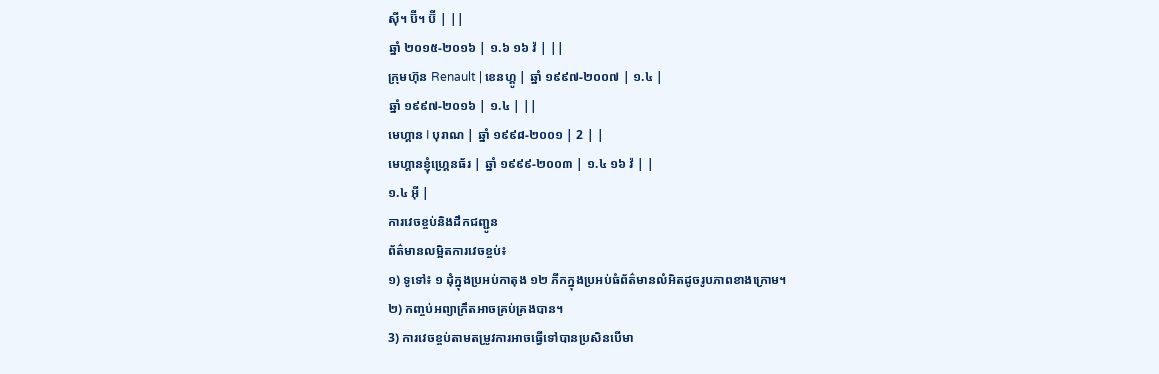ស៊ី។ ប៊ី។ ប៊ី | ||
ឆ្នាំ ២០១៥-២០១៦ | ១.៦ ១៦ វ៉ | ||
ក្រុមហ៊ុន Renault | ខេនហ្គូ | ឆ្នាំ ១៩៩៧-២០០៧ | ១.៤ |
ឆ្នាំ ១៩៩៧-២០១៦ | ១.៤ | ||
មេហ្គាន I បុរាណ | ឆ្នាំ ១៩៩៨-២០០១ | 2 | |
មេហ្គានខ្ញុំហ្គ្រេនធ័រ | ឆ្នាំ ១៩៩៩-២០០៣ | ១.៤ ១៦ វ៉ | |
១.៤ អ៊ី |
ការវេចខ្ចប់និងដឹកជញ្ជូន
ព័ត៌មានលម្អិតការវេចខ្ចប់៖
១) ទូទៅ៖ ១ ដុំក្នុងប្រអប់កាតុង ១២ ភីកក្នុងប្រអប់ធំព័ត៌មានលំអិតដូចរូបភាពខាងក្រោម។
២) កញ្ចប់អព្យាក្រឹតអាចគ្រប់គ្រងបាន។
3) ការវេចខ្ចប់តាមតម្រូវការអាចធ្វើទៅបានប្រសិនបើមា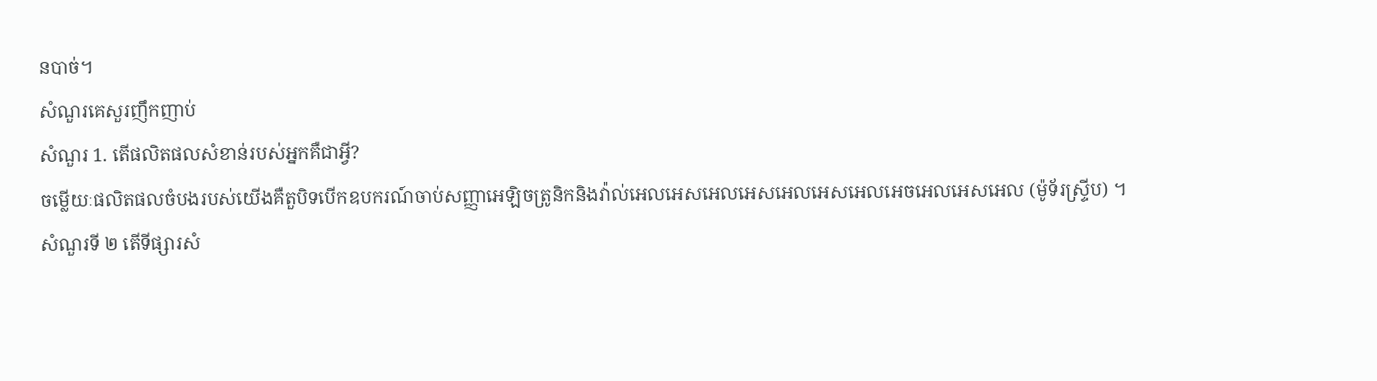នបាច់។
សំណួរគេសួរញឹកញាប់
សំណួរ 1. តើផលិតផលសំខាន់របស់អ្នកគឺជាអ្វី?
ចម្លើយៈផលិតផលចំបងរបស់យើងគឺតួបិទបើកឧបករណ៍ចាប់សញ្ញាអេឡិចត្រូនិកនិងវ៉ាល់អេលអេសអេលអេសអេលអេសអេលអេចអេលអេសអេល (ម៉ូទ័រស្ទ្រីប) ។
សំណួរទី ២ តើទីផ្សារសំ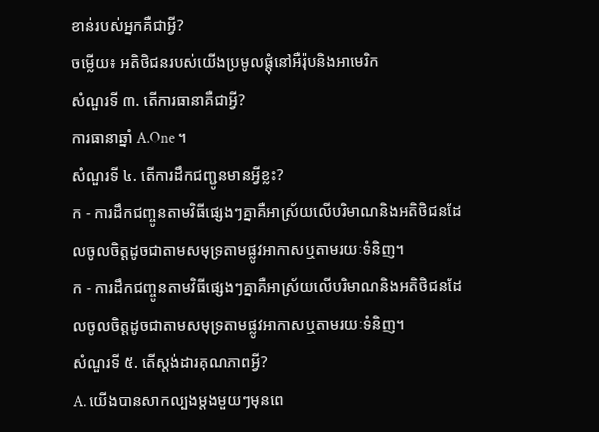ខាន់របស់អ្នកគឺជាអ្វី?
ចម្លើយ៖ អតិថិជនរបស់យើងប្រមូលផ្តុំនៅអឺរ៉ុបនិងអាមេរិក
សំណួរទី ៣. តើការធានាគឺជាអ្វី?
ការធានាឆ្នាំ A.One ។
សំណួរទី ៤. តើការដឹកជញ្ជូនមានអ្វីខ្លះ?
ក - ការដឹកជញ្ចូនតាមវិធីផ្សេងៗគ្នាគឺអាស្រ័យលើបរិមាណនិងអតិថិជនដែលចូលចិត្តដូចជាតាមសមុទ្រតាមផ្លូវអាកាសឬតាមរយៈទំនិញ។
ក - ការដឹកជញ្ចូនតាមវិធីផ្សេងៗគ្នាគឺអាស្រ័យលើបរិមាណនិងអតិថិជនដែលចូលចិត្តដូចជាតាមសមុទ្រតាមផ្លូវអាកាសឬតាមរយៈទំនិញ។
សំណួរទី ៥. តើស្តង់ដារគុណភាពអ្វី?
A. យើងបានសាកល្បងម្តងមួយៗមុនពេ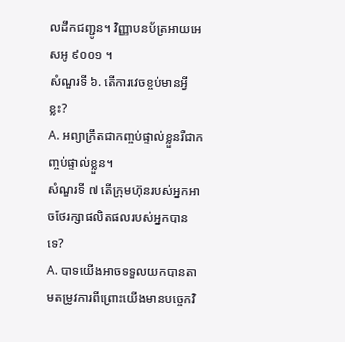លដឹកជញ្ជូន។ វិញ្ញាបនប័ត្រអាយអេសអូ ៩០០១ ។
សំណួរទី ៦. តើការវេចខ្ចប់មានអ្វីខ្លះ?
A. អព្យាក្រឹតជាកញ្ចប់ផ្ទាល់ខ្លួនរឺជាកញ្ចប់ផ្ទាល់ខ្លួន។
សំណួរទី ៧ តើក្រុមហ៊ុនរបស់អ្នកអាចថែរក្សាផលិតផលរបស់អ្នកបានទេ?
A. បាទយើងអាចទទួលយកបានតាមតម្រូវការពីព្រោះយើងមានបច្ចេកវិ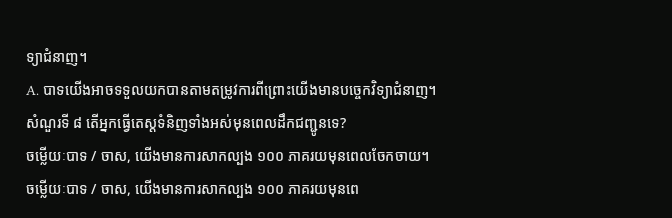ទ្យាជំនាញ។
A. បាទយើងអាចទទួលយកបានតាមតម្រូវការពីព្រោះយើងមានបច្ចេកវិទ្យាជំនាញ។
សំណួរទី ៨ តើអ្នកធ្វើតេស្តទំនិញទាំងអស់មុនពេលដឹកជញ្ជូនទេ?
ចម្លើយៈបាទ / ចាស, យើងមានការសាកល្បង ១០០ ភាគរយមុនពេលចែកចាយ។
ចម្លើយៈបាទ / ចាស, យើងមានការសាកល្បង ១០០ ភាគរយមុនពេ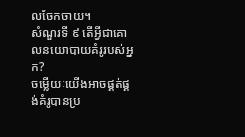លចែកចាយ។
សំណួរទី ៩ តើអ្វីជាគោលនយោបាយគំរូរបស់អ្នក?
ចម្លើយៈយើងអាចផ្គត់ផ្គង់គំរូបានប្រ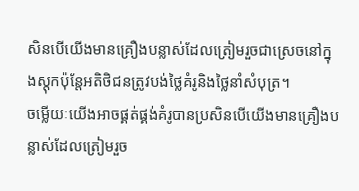សិនបើយើងមានគ្រឿងបន្លាស់ដែលត្រៀមរួចជាស្រេចនៅក្នុងស្តុកប៉ុន្តែអតិថិជនត្រូវបង់ថ្លៃគំរូនិងថ្លៃនាំសំបុត្រ។
ចម្លើយៈយើងអាចផ្គត់ផ្គង់គំរូបានប្រសិនបើយើងមានគ្រឿងបន្លាស់ដែលត្រៀមរួច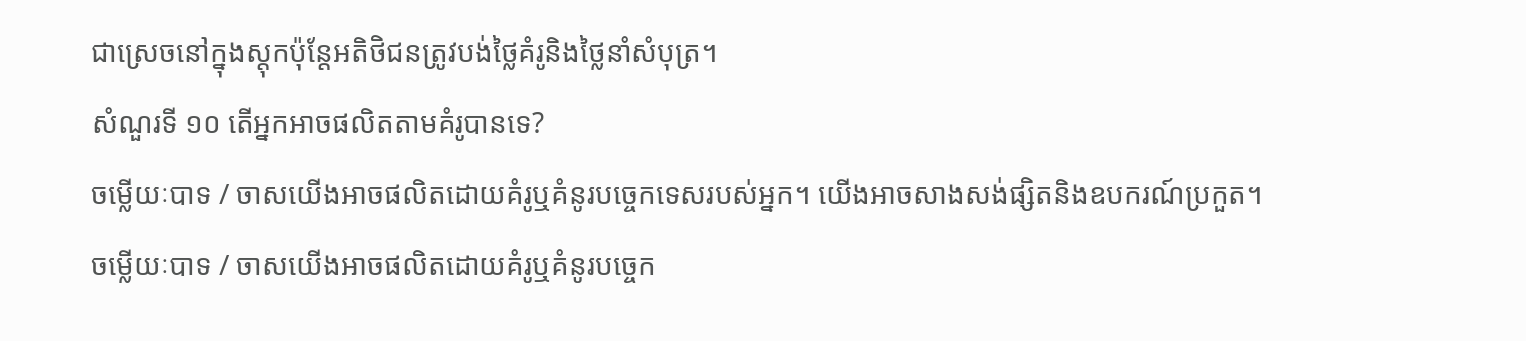ជាស្រេចនៅក្នុងស្តុកប៉ុន្តែអតិថិជនត្រូវបង់ថ្លៃគំរូនិងថ្លៃនាំសំបុត្រ។
សំណួរទី ១០ តើអ្នកអាចផលិតតាមគំរូបានទេ?
ចម្លើយៈបាទ / ចាសយើងអាចផលិតដោយគំរូឬគំនូរបច្ចេកទេសរបស់អ្នក។ យើងអាចសាងសង់ផ្សិតនិងឧបករណ៍ប្រកួត។
ចម្លើយៈបាទ / ចាសយើងអាចផលិតដោយគំរូឬគំនូរបច្ចេក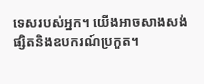ទេសរបស់អ្នក។ យើងអាចសាងសង់ផ្សិតនិងឧបករណ៍ប្រកួត។